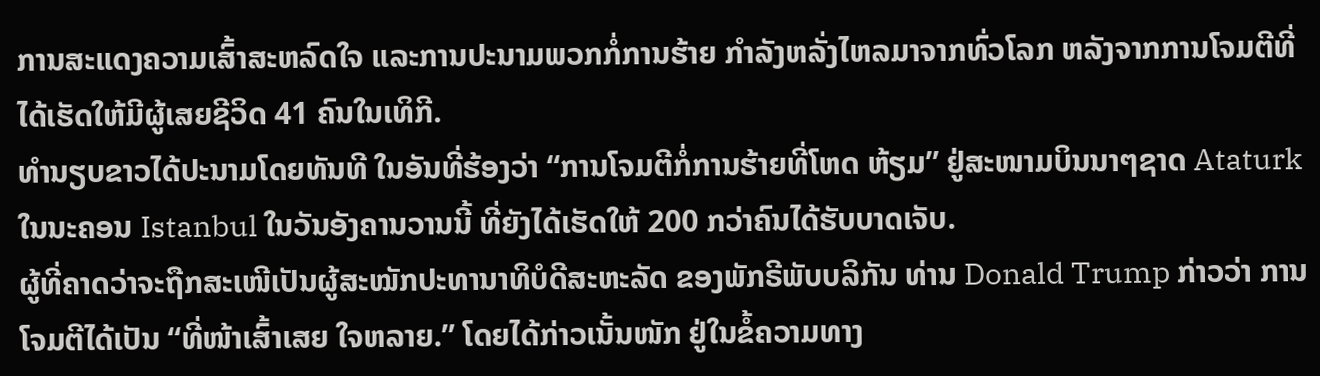ການສະແດງຄວາມເສົ້າສະຫລົດໃຈ ແລະການປະນາມພວກກໍ່ການຮ້າຍ ກຳລັງຫລັ່ງໄຫລມາຈາກທົ່ວໂລກ ຫລັງຈາກການໂຈມຕີທີ່ໄດ້ເຮັດໃຫ້ມີຜູ້ເສຍຊີວິດ 41 ຄົນໃນເທິກີ.
ທຳນຽບຂາວໄດ້ປະນາມໂດຍທັນທີ ໃນອັນທີ່ຮ້ອງວ່າ “ການໂຈມຕີກໍ່ການຮ້າຍທີ່ໂຫດ ຫ້ຽມ” ຢູ່ສະໜາມບິນນາໆຊາດ Ataturk ໃນນະຄອນ Istanbul ໃນວັນອັງຄານວານນີ້ ທີ່ຍັງໄດ້ເຮັດໃຫ້ 200 ກວ່າຄົນໄດ້ຮັບບາດເຈັບ.
ຜູ້ທີ່ຄາດວ່າຈະຖືກສະເໜີເປັນຜູ້ສະໝັກປະທານາທິບໍດີສະຫະລັດ ຂອງພັກຣີພັບບລິກັນ ທ່ານ Donald Trump ກ່າວວ່າ ການໂຈມຕີໄດ້ເປັນ “ທີ່ໜ້າເສົ້າເສຍ ໃຈຫລາຍ.” ໂດຍໄດ້ກ່າວເນັ້ນໜັກ ຢູ່ໃນຂໍ້ຄວາມທາງ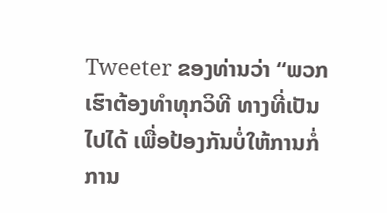Tweeter ຂອງທ່ານວ່າ “ພວກເຮົາຕ້ອງທຳທຸກວິທີ ທາງທີ່ເປັນໄປໄດ້ ເພື່ອປ້ອງກັນບໍ່ໃຫ້ການກໍ່ການ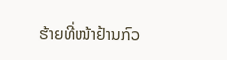ຮ້າຍທີ່ໜ້າຢ້ານກົວ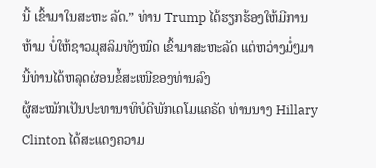ນີ້ ເຂົ້າມາໃນສະຫະ ລັດ.” ທ່ານ Trump ໄດ້ຮຽກຮ້ອງໃຫ້ມີການ ຫ້າມ ບໍ່ໃຫ້ຊາວມຸສລິມທັງໝົດ ເຂົ້າມາສະຫະລັດ ແຕ່ຫວ່າງມໍ່ໆມານີ້ທ່ານໄດ້ຫລຸດຜ່ອນຂໍ້ສະເໜີຂອງທ່ານລົງ
ຜູ້ສະໝັກເປັນປະທານາທິບໍດີພັກເດໂມແຄຣັດ ທ່ານນາງ Hillary Clinton ໄດ້ສະແດງຄວາມ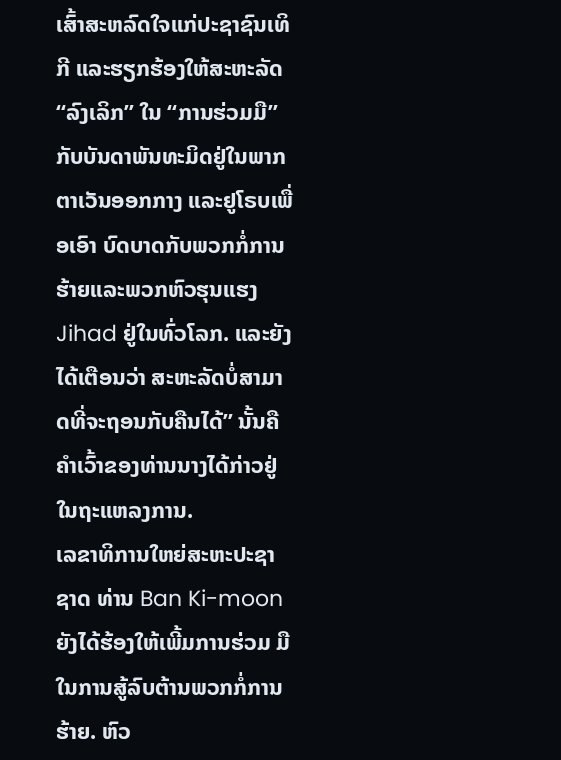ເສົ້າສະຫລົດໃຈແກ່ປະຊາຊົນເທິກີ ແລະຮຽກຮ້ອງໃຫ້ສະຫະລັດ “ລົງເລິກ” ໃນ “ການຮ່ວມມື” ກັບບັນດາພັນທະມິດຢູ່ໃນພາກຕາເວັນອອກກາງ ແລະຢູໂຣບເພື່ອເອົາ ບົດບາດກັບພວກກໍ່ການຮ້າຍແລະພວກຫົວຮຸນແຮງ Jihad ຢູ່ໃນທົ່ວໂລກ. ແລະຍັງໄດ້ເຕືອນວ່າ ສະຫະລັດບໍ່ສາມາດທີ່ຈະຖອນກັບຄືນໄດ້” ນັ້ນຄືຄຳເວົ້າຂອງທ່ານນາງໄດ້ກ່າວຢູ່ໃນຖະແຫລງການ.
ເລຂາທິການໃຫຍ່ສະຫະປະຊາຊາດ ທ່ານ Ban Ki-moon ຍັງໄດ້ຮ້ອງໃຫ້ເພີ້ມການຮ່ວມ ມືໃນການສູ້ລົບຕ້ານພວກກໍ່ການຮ້າຍ. ຫົວ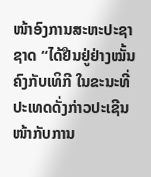ໜ້າອົງການສະຫະປະຊາຊາດ “ໄດ້ຢືນຢູ່ຢ່າງໝັ້ນຄົງກັບເທິກີ ໃນຂະນະທີ່ປະເທດດັ່ງກ່າວປະເຊີນໜ້າກັບການ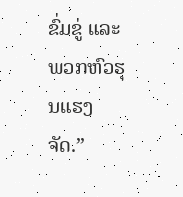ຂົ່ມຂູ່ ແລະພວກຫົວຮຸນແຮງຈັດ.”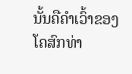ນັ້ນຄືຄຳເວົ້າຂອງໂຄສົກທ່າ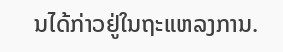ນໄດ້ກ່າວຢູ່ໃນຖະແຫລງການ.